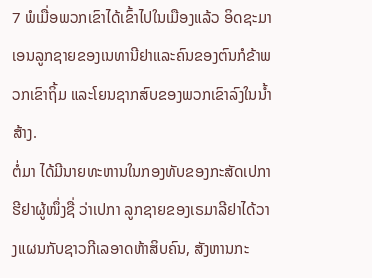7 ພໍເມື່ອພວກເຂົາໄດ້ເຂົ້າໄປໃນເມືອງແລ້ວ ອິດຊະມາເອນລູກຊາຍຂອງເນທານີຢາແລະຄົນຂອງຕົນກໍຂ້າພວກເຂົາຖິ້ມ ແລະໂຍນຊາກສົບຂອງພວກເຂົາລົງໃນນໍ້າສ້າງ.
ຕໍ່ມາ ໄດ້ມີນາຍທະຫານໃນກອງທັບຂອງກະສັດເປກາຮີຢາຜູ້ໜຶ່ງຊື່ ວ່າເປກາ ລູກຊາຍຂອງເຣມາລີຢາໄດ້ວາງແຜນກັບຊາວກີເລອາດຫ້າສິບຄົນ, ສັງຫານກະ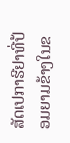ສັດເປກາຮີຢາທີ່ປ້ອມຍາມຂ້າງໃນຂ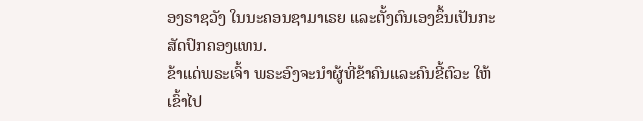ອງຣາຊວັງ ໃນນະຄອນຊາມາເຣຍ ແລະຕັ້ງຕົນເອງຂຶ້ນເປັນກະສັດປົກຄອງແທນ.
ຂ້າແດ່ພຣະເຈົ້າ ພຣະອົງຈະນຳຜູ້ທີ່ຂ້າຄົນແລະຄົນຂີ້ຕົວະ ໃຫ້ເຂົ້າໄປ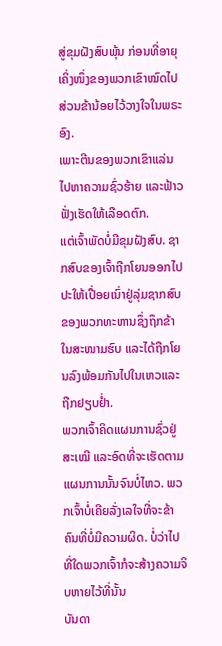ສູ່ຂຸມຝັງສົບພຸ້ນ ກ່ອນທີ່ອາຍຸເຄິ່ງໜຶ່ງຂອງພວກເຂົາໝົດໄປ ສ່ວນຂ້ານ້ອຍໄວ້ວາງໃຈໃນພຣະອົງ.
ເພາະຕີນຂອງພວກເຂົາແລ່ນໄປຫາຄວາມຊົ່ວຮ້າຍ ແລະຟ້າວຟັ່ງເຮັດໃຫ້ເລືອດຕົກ.
ແຕ່ເຈົ້າພັດບໍ່ມີຂຸມຝັງສົບ. ຊາກສົບຂອງເຈົ້າຖືກໂຍນອອກໄປ ປະໃຫ້ເປື່ອຍເນົ່າຢູ່ລຸ່ມຊາກສົບຂອງພວກທະຫານຊຶ່ງຖຶກຂ້າໃນສະໜາມຮົບ ແລະໄດ້ຖືກໂຍນລົງພ້ອມກັນໄປໃນເຫວແລະຖືກຢຽບຢໍ່າ.
ພວກເຈົ້າຄິດແຜນການຊົ່ວຢູ່ສະເໝີ ແລະອົດທີ່ຈະເຮັດຕາມແຜນການນັ້ນຈົນບໍ່ໄຫວ. ພວກເຈົ້າບໍ່ເຄີຍລັ່ງເລໃຈທີ່ຈະຂ້າຄົນທີ່ບໍ່ມີຄວາມຜິດ. ບໍ່ວ່າໄປທີ່ໃດພວກເຈົ້າກໍຈະສ້າງຄວາມຈິບຫາຍໄວ້ທີ່ນັ້ນ
ບັນດາ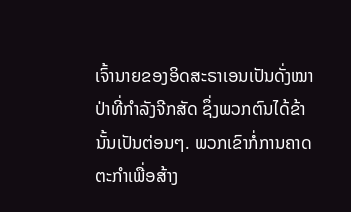ເຈົ້ານາຍຂອງອິດສະຣາເອນເປັນດັ່ງໝາປ່າທີ່ກຳລັງຈີກສັດ ຊຶ່ງພວກຕົນໄດ້ຂ້ານັ້ນເປັນຕ່ອນໆ. ພວກເຂົາກໍ່ການຄາດຕະກຳເພື່ອສ້າງ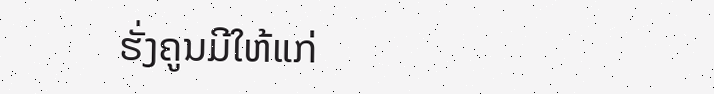ຮັ່ງຄູນມີໃຫ້ແກ່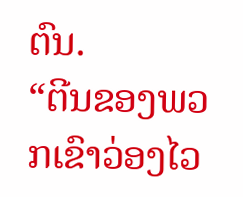ຕົນ.
“ຕີນຂອງພວກເຂົາວ່ອງໄວ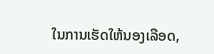ໃນການເຮັດໃຫ້ນອງເລືອດ,